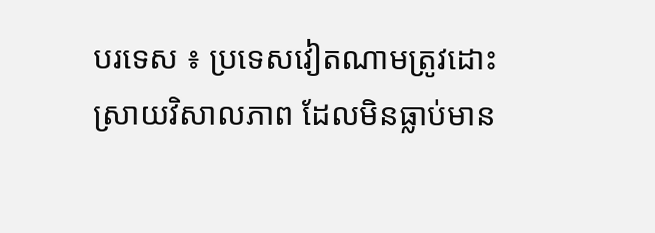បរទេស ៖ ប្រទេសវៀតណាមត្រូវដោះស្រាយវិសាលភាព ដែលមិនធ្លាប់មាន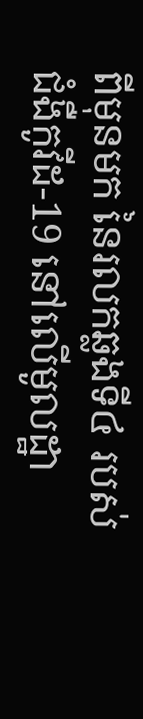ពីមុនមក នៃរលកឆ្លងទី៤ របស់ជំងឺកូវីដ-19 នៅលើមូលដ្ឋា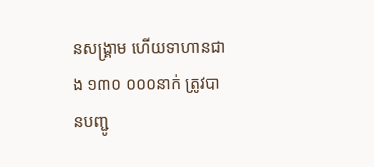នសង្រ្គាម ហើយទាហានជាង ១៣០ ០០០នាក់ ត្រូវបានបញ្ជូ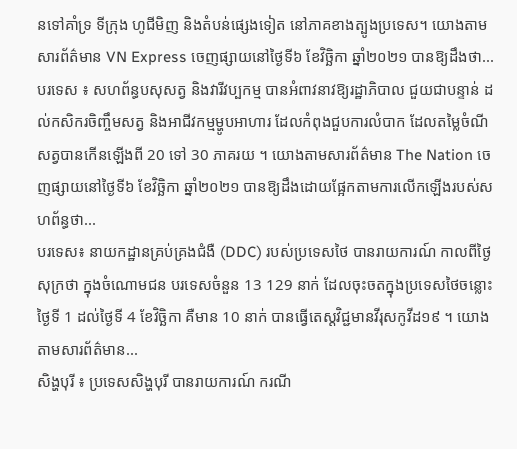នទៅគាំទ្រ ទីក្រុង ហូជីមិញ និងតំបន់ផ្សេងទៀត នៅភាគខាងត្បូងប្រទេស។ យោងតាមសារព័ត៌មាន VN Express ចេញផ្សាយនៅថ្ងៃទី៦ ខែវិច្ឆិកា ឆ្នាំ២០២១ បានឱ្យដឹងថា...
បរទេស ៖ សហព័ន្ធបសុសត្វ និងវារីវប្បកម្ម បានអំពាវនាវឱ្យរដ្ឋាភិបាល ជួយជាបន្ទាន់ ដល់កសិករចិញ្ចឹមសត្វ និងអាជីវកម្មម្ហូបអាហារ ដែលកំពុងជួបការលំបាក ដែលតម្លៃចំណីសត្វបានកើនឡើងពី 20 ទៅ 30 ភាគរយ ។ យោងតាមសារព័ត៌មាន The Nation ចេញផ្សាយនៅថ្ងៃទី៦ ខែវិច្ឆិកា ឆ្នាំ២០២១ បានឱ្យដឹងដោយផ្អែកតាមការលើកឡើងរបស់សហព័ន្ធថា...
បរទេស៖ នាយកដ្ឋានគ្រប់គ្រងជំងឺ (DDC) របស់ប្រទេសថៃ បានរាយការណ៍ កាលពីថ្ងៃសុក្រថា ក្នុងចំណោមជន បរទេសចំនួន 13 129 នាក់ ដែលចុះចតក្នុងប្រទេសថៃចន្លោះថ្ងៃទី 1 ដល់ថ្ងៃទី 4 ខែវិច្ឆិកា គឺមាន 10 នាក់ បានធ្វើតេស្តវិជ្ជមានវីរុសកូវីដ១៩ ។ យោងតាមសារព័ត៌មាន...
សិង្ហបុរី ៖ ប្រទេសសិង្ហបុរី បានរាយការណ៍ ករណី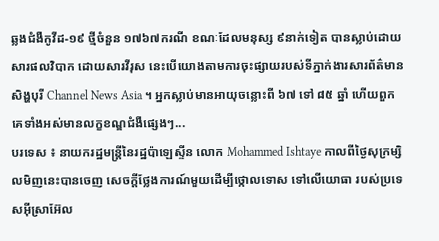ឆ្លងជំងឺកូវីដ-១៩ ថ្មីចំនួន ១៧៦៧ករណី ខណៈដែលមនុស្ស ៩នាក់ទៀត បានស្លាប់ដោយសារផលវិបាក ដោយសារវីរុស នេះបើយោងតាមការចុះផ្សាយរបស់ទីភ្នាក់ងារសារព័ត៌មានសិង្ហបុរី Channel News Asia ។ អ្នកស្លាប់មានអាយុចន្លោះពី ៦៧ ទៅ ៨៥ ឆ្នាំ ហើយពួកគេទាំងអស់មានលក្ខខណ្ឌជំងឺផ្សេងៗ...
បរទេស ៖ នាយករដ្ឋមន្ត្រីនៃរដ្ឋប៉ាឡេស្ទីន លោក Mohammed Ishtaye កាលពីថ្ងៃសុក្រម្សិលមិញនេះបានចេញ សេចក្តីថ្លែងការណ៍មួយដើម្បីថ្កោលទោស ទៅលើយោធា របស់ប្រទេសអ៊ីស្រាអ៊ែល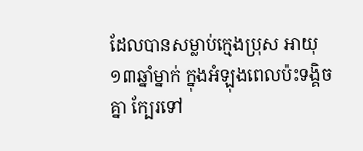ដែលបានសម្លាប់ក្មេងប្រុស អាយុ១៣ឆ្នាំម្នាក់ ក្នុងអំឡុងពេលប៉ះទង្គិចគ្នា ក្បែរទៅ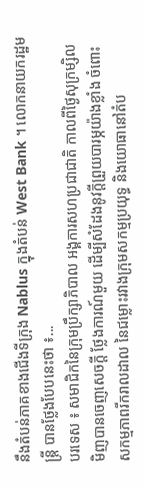នឹងតំបន់ភាគខាងជើងទីក្រុង Nablus ក្នុងតំបន់ West Bank ។ លោកនាយករដ្ឋមន្ត្រី បានថ្លែងបែបនេះថា ៖...
បរទេស ៖ សមាជិកនៃក្រុមប្រឹក្សាភិបាល អង្គការសហប្រជាជាតិ កាលពីថ្ងៃសុក្រម្សិលមិញបានចេញសេចក្តី ថ្លែងការណ៍មួយ ដើម្បីសំដែងនូវក្តីព្រួយបារម្ភយ៉ាងខ្លាំង ចំពោះសកម្មភាពរីករាលដាល នៃជម្លោះរវាងក្រុមសកម្មប្រយុទ្ធ និងយោធានៅតំប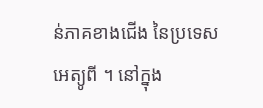ន់ភាគខាងជើង នៃប្រទេសអេត្យូពី ។ នៅក្នុង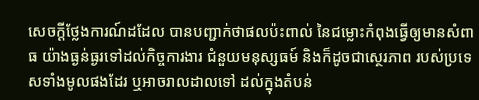សេចក្តីថ្លែងការណ៍ដដែល បានបញ្ជាក់ថាផលប៉ះពាល់ នៃជម្លោះកំពុងធ្វើឲ្យមានសំពាធ យ៉ាងធ្ងន់ធ្ងរទៅដល់កិច្ចការងារ ជំនួយមនុស្សធម៍ និងក៏ដូចជាស្ថេរភាព របស់ប្រទេសទាំងមូលផងដែរ ឬអាចរាលដាលទៅ ដល់ក្នុងតំបន់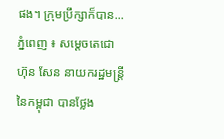ផង។ ក្រុមប្រឹក្សាក៏បាន...
ភ្នំពេញ ៖ សម្ដេចតេជោ ហ៊ុន សែន នាយករដ្ឋមន្ដ្រីនៃកម្ពុជា បានថ្លែង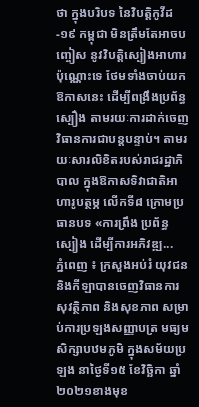ថា ក្នុងបរិបទ នៃវិបត្តិកូវីដ-១៩ កម្ពុជា មិនត្រឹមតែអាចបញ្ចៀស នូវវិបត្តិស្បៀងអាហារប៉ុណ្ណោះទេ ថែមទាំងចាប់យកឱកាសនេះ ដើម្បីពង្រឹងប្រព័ន្ធស្បឿង តាមរយៈការដាក់ចេញវិធានការជាបន្ដបន្ទាប់។ តាមរយៈសារលិខិតរបស់រាជរដ្ឋាភិបាល ក្នុងឱកាសទិវាជាតិអាហារូបត្ថម្ភ លើកទី៨ ក្រោមប្រធានបទ «ការព្រឹង ប្រព័ន្ធស្បៀង ដើម្បីការអភិវឌ្ឍ...
ភ្នំពេញ ៖ ក្រសួងអប់រំ យុវជន និងកីឡាបានចេញវិធានការ សុវត្ថិភាព និងសុខភាព សម្រាប់ការប្រឡងសញ្ញាបត្រ មធ្យមសិក្សាបឋមភូមិ ក្នុងសម័យប្រឡង នាថ្ងៃទី១៥ ខែវិច្ឆិកា ឆ្នាំ២០២១ខាងមុខ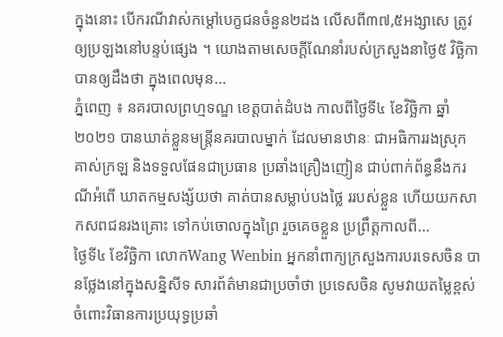ក្នុងនោះ បើករណីវាស់កម្តៅបេក្ខជនចំនួន២ដង លើសពី៣៧,៥អង្សាសេ ត្រូវឲ្យប្រឡងនៅបន្ទប់ផ្សេង ។ យោងតាមសេចក្តីណែនាំរបស់ក្រសួងនាថ្ងៃ៥ វិច្ឆិកា បានឲ្យដឹងថា ក្នុងពេលមុន...
ភ្នំពេញ ៖ នគរបាលព្រហ្មទណ្ឌ ខេត្តបាត់ដំបង កាលពីថ្ងៃទី៤ ខែវិច្ឆិកា ឆ្នាំ ២០២១ បានឃាត់ខ្លួនមន្រ្តីនគរបាលម្នាក់ ដែលមានឋានៈ ជាអធិការរងស្រុក គាស់ក្រឡ និងទទួលផែនជាប្រធាន ប្រឆាំងគ្រឿងញៀន ជាប់ពាក់ព័ន្ធនឹងករណីអំពើ ឃាតកម្មសង្ស័យថា គាត់បានសម្លាប់បងថ្លៃ ររបស់ខ្លួន ហើយយកសាកសពជនរងគ្រោះ ទៅកប់ចោលក្នុងព្រៃ រួចគេចខ្លួន ប្រព្រឹត្តកាលពី...
ថ្ងៃទី៤ ខែវិច្ឆិកា លោកWang Wenbin អ្នកនាំពាក្យក្រសួងការបរទេសចិន បានថ្លែងនៅក្នុងសន្និសីទ សារព័ត៌មានជាប្រចាំថា ប្រទេសចិន សូមវាយតម្លៃខ្ពស់ ចំពោះវិធានការប្រយុទ្ធប្រឆាំ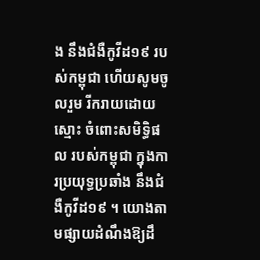ង នឹងជំងឺកូវីដ១៩ របស់កម្ពុជា ហើយសូមចូលរួម រីករាយដោយស្មោះ ចំពោះសមិទ្ធិផល របស់កម្ពុជា ក្នុងការប្រយុទ្ធប្រឆាំង នឹងជំងឺកូវីដ១៩ ។ យោងតាមផ្សាយដំណឹងឱ្យដឹ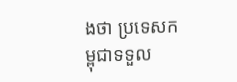ងថា ប្រទេសកម្ពុជាទទួល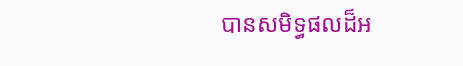បានសមិទ្ធផលដ៏អ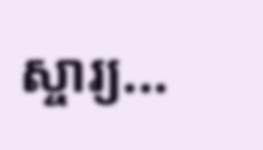ស្ចារ្យ...